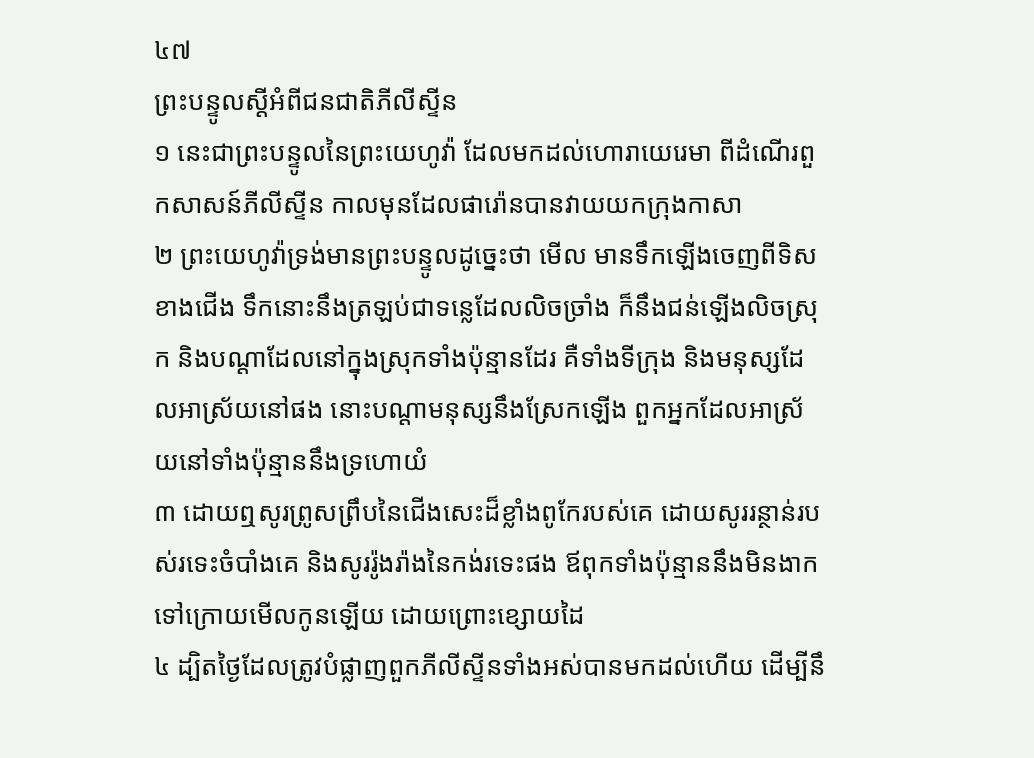៤៧
ព្រះបន្ទូលស្តីអំពីជនជាតិភីលីស្ទីន
១ នេះជាព្រះបន្ទូលនៃព្រះយេហូវ៉ា ដែលមកដល់ហោរាយេរេមា ពីដំណើរពួកសាសន៍ភីលីស្ទីន កាលមុនដែលផារ៉ោនបានវាយយកក្រុងកាសា
២ ព្រះយេហូវ៉ាទ្រង់មានព្រះបន្ទូលដូច្នេះថា មើល មានទឹកឡើងចេញពីទិសខាងជើង ទឹកនោះនឹងត្រឡប់ជាទន្លេដែលលិចច្រាំង ក៏នឹងជន់ឡើងលិចស្រុក និងបណ្តាដែលនៅក្នុងស្រុកទាំងប៉ុន្មានដែរ គឺទាំងទីក្រុង និងមនុស្សដែលអាស្រ័យនៅផង នោះបណ្តាមនុស្សនឹងស្រែកឡើង ពួកអ្នកដែលអាស្រ័យនៅទាំងប៉ុន្មាននឹងទ្រហោយំ
៣ ដោយឮសូរព្រូសព្រឹបនៃជើងសេះដ៏ខ្លាំងពូកែរបស់គេ ដោយសូររន្ថាន់របស់រទេះចំបាំងគេ និងសូររ៉ូងរ៉ាងនៃកង់រទេះផង ឪពុកទាំងប៉ុន្មាននឹងមិនងាកទៅក្រោយមើលកូនឡើយ ដោយព្រោះខ្សោយដៃ
៤ ដ្បិតថ្ងៃដែលត្រូវបំផ្លាញពួកភីលីស្ទីនទាំងអស់បានមកដល់ហើយ ដើម្បីនឹ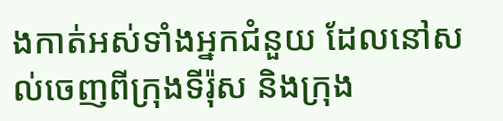ងកាត់អស់ទាំងអ្នកជំនួយ ដែលនៅសល់ចេញពីក្រុងទីរ៉ុស និងក្រុង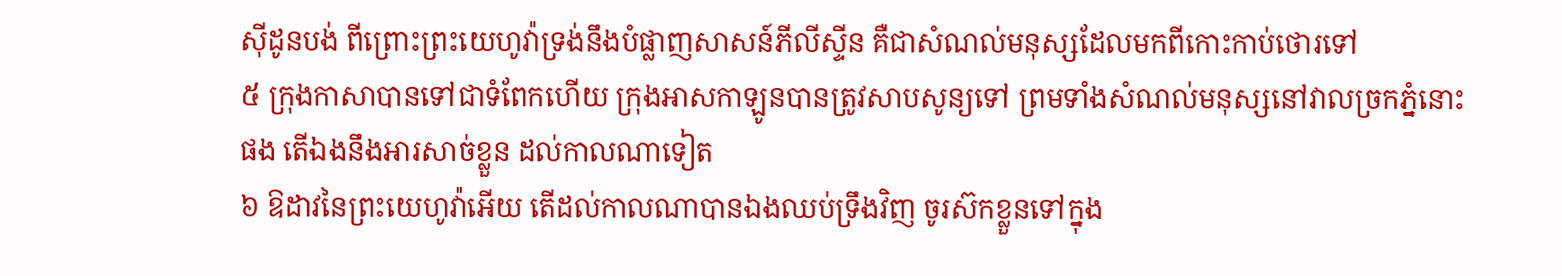ស៊ីដូនបង់ ពីព្រោះព្រះយេហូវ៉ាទ្រង់នឹងបំផ្លាញសាសន៍ភីលីស្ទីន គឺជាសំណល់មនុស្សដែលមកពីកោះកាប់ថោរទៅ
៥ ក្រុងកាសាបានទៅជាទំពែកហើយ ក្រុងអាសកាឡូនបានត្រូវសាបសូន្យទៅ ព្រមទាំងសំណល់មនុស្សនៅវាលច្រកភ្នំនោះផង តើឯងនឹងអារសាច់ខ្លួន ដល់កាលណាទៀត
៦ ឱដាវនៃព្រះយេហូវ៉ាអើយ តើដល់កាលណាបានឯងឈប់ទ្រឹងវិញ ចូរស៊កខ្លួនទៅក្នុង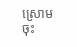ស្រោមចុះ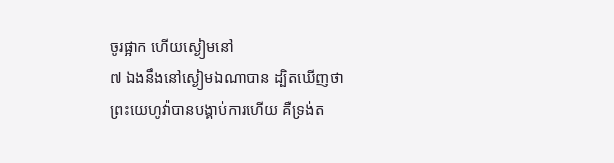ចូរផ្អាក ហើយស្ងៀមនៅ
៧ ឯងនឹងនៅស្ងៀមឯណាបាន ដ្បិតឃើញថា ព្រះយេហូវ៉ាបានបង្គាប់ការហើយ គឺទ្រង់ត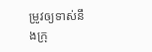ម្រូវឲ្យទាស់នឹងក្រុ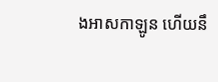ងអាសកាឡូន ហើយនឹ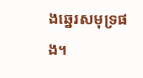ងឆ្នេរសមុទ្រផង។